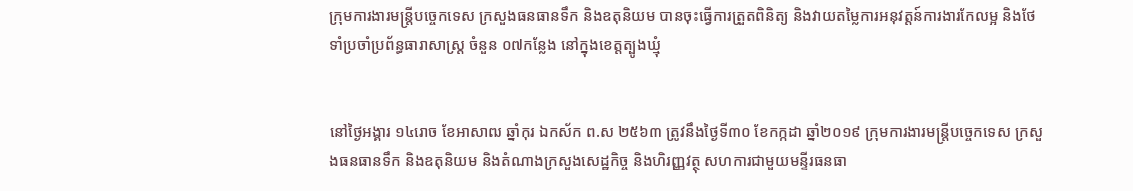ក្រុមការងារមន្ត្រីបច្ចេកទេស ក្រសួងធនធានទឹក និងឧតុនិយម បានចុះធ្វើការត្រួតពិនិត្យ និងវាយតម្លៃការអនុវត្តន៍ការងារកែលម្អ និងថែទាំប្រចាំប្រព័ន្ធធារាសាស្ត្រ ចំនួន ០៧កន្លែង នៅក្នុងខេត្តត្បូងឃ្មុំ


នៅថ្ងៃអង្គារ ១៤រោច ខែអាសាឍ ឆ្នាំកុរ ឯកស័ក ព.ស ២៥៦៣ ត្រូវនឹងថ្ងៃទី៣០ ខែកក្កដា ឆ្នាំ២០១៩ ក្រុមការងារមន្ត្រីបច្ចេកទេស ក្រសួងធនធានទឹក និងឧតុនិយម និងតំណាងក្រសួងសេដ្ឋកិច្ច និងហិរញ្ញវត្ថុ សហការជាមួយមន្ទីរធនធា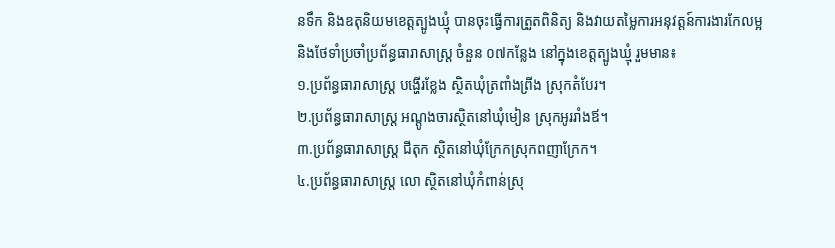នទឹក និងឧតុនិយមខេត្តត្បូងឃ្មុំ បានចុះធ្វើការត្រួតពិនិត្យ និងវាយតម្លៃការអនុវត្តន៍ការងារកែលម្អ និងថែទាំប្រចាំប្រព័ន្ធធារាសាស្ត្រ ចំនួន ០៧កន្លែង នៅក្នុងខេត្តត្បូងឃ្មុំ រួមមាន៖
១.ប្រព័ន្ធធារាសាស្ត្រ បង្ហើរខ្លែង ស្ថិតឃុំត្រពាំងព្រីង ស្រុកតំបែរ។
២.ប្រព័ន្ធធារាសាស្ត្រ អណ្តូងចារស្ថិតនៅឃុំមៀន ស្រុកអូររាំងឪ។
៣.ប្រព័ន្ធធារាសាស្ត្រ ជីតុក ស្ថិតនៅឃុំក្រែកស្រុកពញាក្រែក។
៤.ប្រព័ន្ធធារាសាស្ត្រ លោ ស្ថិតនៅឃុំកំពាន់ស្រុ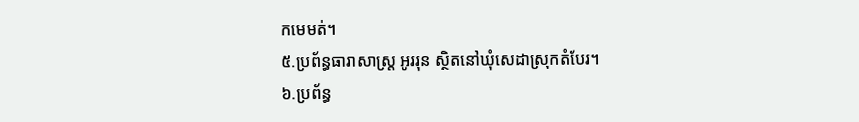កមេមត់។
៥.ប្រព័ន្ធធារាសាស្ត្រ អូររុន ស្ថិតនៅឃុំសេដាស្រុកតំបែរ។
៦.ប្រព័ន្ធ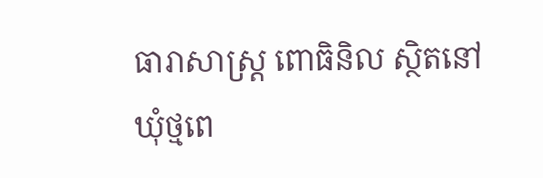ធារាសាស្ត្រ ពោធិនិល ស្ថិតនៅឃុំថ្មពេ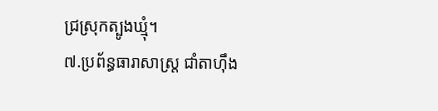ជ្រស្រុកត្បូងឃ្មុំ។
៧.ប្រព័ន្ធធារាសាស្ត្រ ជាំតាហុឹង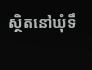ស្ថិតនៅឃុំទឹ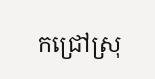កជ្រៅស្រុ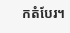កតំបែរ។